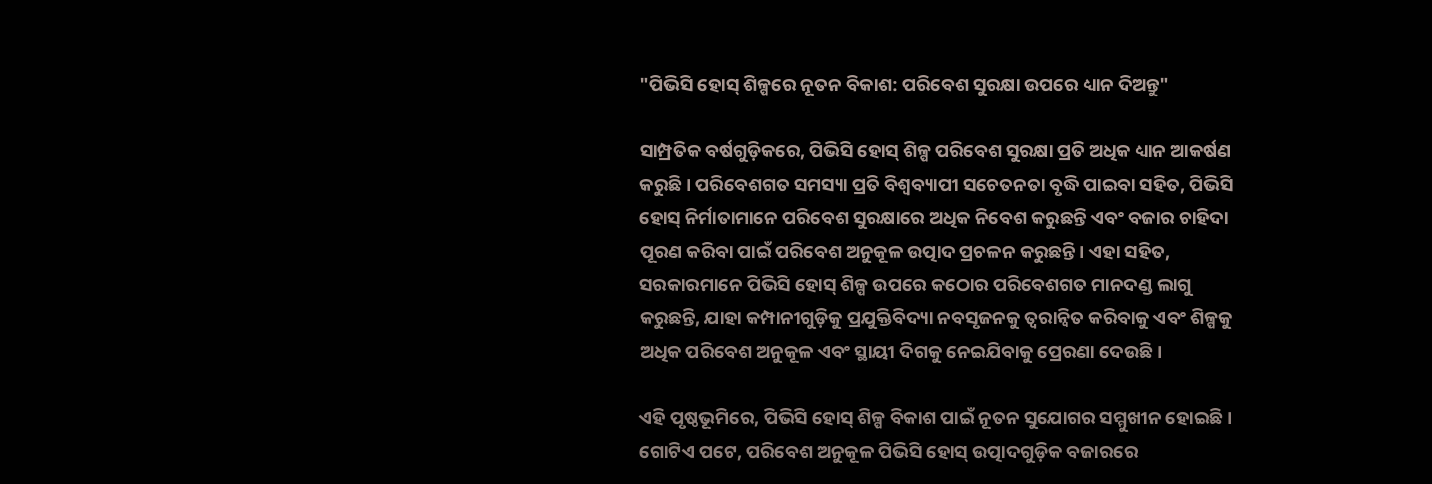"ପିଭିସି ହୋସ୍ ଶିଳ୍ପରେ ନୂତନ ବିକାଶ: ପରିବେଶ ସୁରକ୍ଷା ଉପରେ ଧ୍ୟାନ ଦିଅନ୍ତୁ"

ସାମ୍ପ୍ରତିକ ବର୍ଷଗୁଡ଼ିକରେ, ପିଭିସି ହୋସ୍ ଶିଳ୍ପ ପରିବେଶ ସୁରକ୍ଷା ପ୍ରତି ଅଧିକ ଧ୍ୟାନ ଆକର୍ଷଣ କରୁଛି। ପରିବେଶଗତ ସମସ୍ୟା ପ୍ରତି ବିଶ୍ୱବ୍ୟାପୀ ସଚେତନତା ବୃଦ୍ଧି ପାଇବା ସହିତ, ପିଭିସି ହୋସ୍ ନିର୍ମାତାମାନେ ପରିବେଶ ସୁରକ୍ଷାରେ ଅଧିକ ନିବେଶ କରୁଛନ୍ତି ଏବଂ ବଜାର ଚାହିଦା ପୂରଣ କରିବା ପାଇଁ ପରିବେଶ ଅନୁକୂଳ ଉତ୍ପାଦ ପ୍ରଚଳନ କରୁଛନ୍ତି। ଏହା ସହିତ, ସରକାରମାନେ ପିଭିସି ହୋସ୍ ଶିଳ୍ପ ଉପରେ କଠୋର ପରିବେଶଗତ ମାନଦଣ୍ଡ ଲାଗୁ କରୁଛନ୍ତି, ଯାହା କମ୍ପାନୀଗୁଡ଼ିକୁ ପ୍ରଯୁକ୍ତିବିଦ୍ୟା ନବସୃଜନକୁ ତ୍ୱରାନ୍ୱିତ କରିବାକୁ ଏବଂ ଶିଳ୍ପକୁ ଅଧିକ ପରିବେଶ ଅନୁକୂଳ ଏବଂ ସ୍ଥାୟୀ ଦିଗକୁ ନେଇଯିବାକୁ ପ୍ରେରଣା ଦେଉଛି।

ଏହି ପୃଷ୍ଠଭୂମିରେ, ପିଭିସି ହୋସ୍ ଶିଳ୍ପ ବିକାଶ ପାଇଁ ନୂତନ ସୁଯୋଗର ସମ୍ମୁଖୀନ ହୋଇଛି। ଗୋଟିଏ ପଟେ, ପରିବେଶ ଅନୁକୂଳ ପିଭିସି ହୋସ୍ ଉତ୍ପାଦଗୁଡ଼ିକ ବଜାରରେ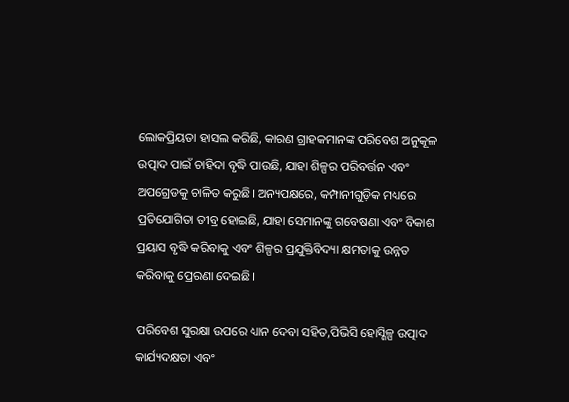ଲୋକପ୍ରିୟତା ହାସଲ କରିଛି, କାରଣ ଗ୍ରାହକମାନଙ୍କ ପରିବେଶ ଅନୁକୂଳ ଉତ୍ପାଦ ପାଇଁ ଚାହିଦା ବୃଦ୍ଧି ପାଉଛି, ଯାହା ଶିଳ୍ପର ପରିବର୍ତ୍ତନ ଏବଂ ଅପଗ୍ରେଡକୁ ଚାଳିତ କରୁଛି। ଅନ୍ୟପକ୍ଷରେ, କମ୍ପାନୀଗୁଡ଼ିକ ମଧ୍ୟରେ ପ୍ରତିଯୋଗିତା ତୀବ୍ର ହୋଇଛି, ଯାହା ସେମାନଙ୍କୁ ଗବେଷଣା ଏବଂ ବିକାଶ ପ୍ରୟାସ ବୃଦ୍ଧି କରିବାକୁ ଏବଂ ଶିଳ୍ପର ପ୍ରଯୁକ୍ତିବିଦ୍ୟା କ୍ଷମତାକୁ ଉନ୍ନତ କରିବାକୁ ପ୍ରେରଣା ଦେଇଛି।

ପରିବେଶ ସୁରକ୍ଷା ଉପରେ ଧ୍ୟାନ ଦେବା ସହିତ,ପିଭିସି ହୋସ୍ଶିଳ୍ପ ଉତ୍ପାଦ କାର୍ଯ୍ୟଦକ୍ଷତା ଏବଂ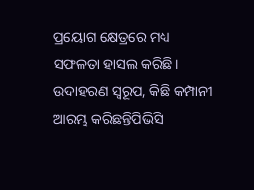ପ୍ରୟୋଗ କ୍ଷେତ୍ରରେ ମଧ୍ୟ ସଫଳତା ହାସଲ କରିଛି। ଉଦାହରଣ ସ୍ୱରୂପ, କିଛି କମ୍ପାନୀ ଆରମ୍ଭ କରିଛନ୍ତିପିଭିସି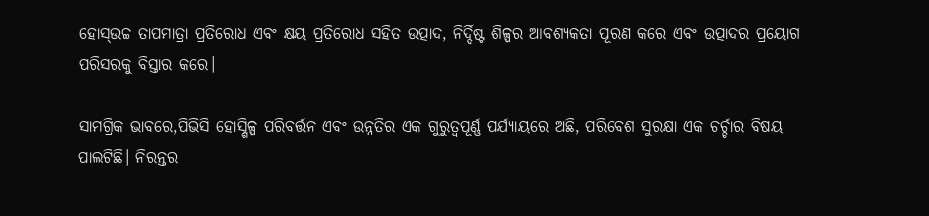ହୋସ୍ଉଚ୍ଚ ତାପମାତ୍ରା ପ୍ରତିରୋଧ ଏବଂ କ୍ଷୟ ପ୍ରତିରୋଧ ସହିତ ଉତ୍ପାଦ, ନିର୍ଦ୍ଦିଷ୍ଟ ଶିଳ୍ପର ଆବଶ୍ୟକତା ପୂରଣ କରେ ଏବଂ ଉତ୍ପାଦର ପ୍ରୟୋଗ ପରିସରକୁ ବିସ୍ତାର କରେ।

ସାମଗ୍ରିକ ଭାବରେ,ପିଭିସି ହୋସ୍ଶିଳ୍ପ ପରିବର୍ତ୍ତନ ଏବଂ ଉନ୍ନତିର ଏକ ଗୁରୁତ୍ୱପୂର୍ଣ୍ଣ ପର୍ଯ୍ୟାୟରେ ଅଛି, ପରିବେଶ ସୁରକ୍ଷା ଏକ ଚର୍ଚ୍ଚାର ବିଷୟ ପାଲଟିଛି। ନିରନ୍ତର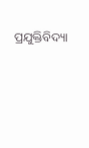ପ୍ରଯୁକ୍ତିବିଦ୍ୟା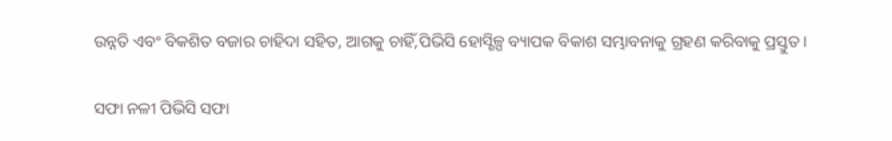ଉନ୍ନତି ଏବଂ ବିକଶିତ ବଜାର ଚାହିଦା ସହିତ, ଆଗକୁ ଚାହିଁ,ପିଭିସି ହୋସ୍ଶିଳ୍ପ ବ୍ୟାପକ ବିକାଶ ସମ୍ଭାବନାକୁ ଗ୍ରହଣ କରିବାକୁ ପ୍ରସ୍ତୁତ।

ସଫା ନଳୀ ପିଭିସି ସଫା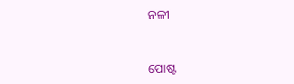ନଳୀ


ପୋଷ୍ଟ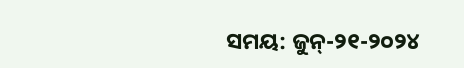ସମୟ: ଜୁନ୍-୨୧-୨୦୨୪